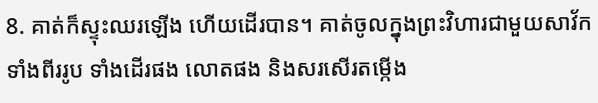8. គាត់ក៏ស្ទុះឈរឡើង ហើយដើរបាន។ គាត់ចូលក្នុងព្រះវិហារជាមួយសាវ័កទាំងពីររូប ទាំងដើរផង លោតផង និងសរសើរតម្កើង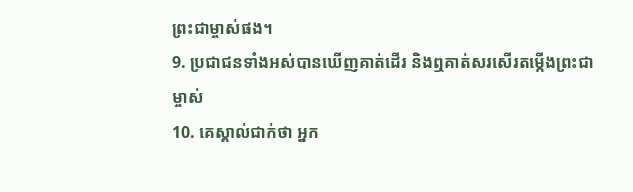ព្រះជាម្ចាស់ផង។
9. ប្រជាជនទាំងអស់បានឃើញគាត់ដើរ និងឮគាត់សរសើរតម្កើងព្រះជាម្ចាស់
10. គេស្គាល់ជាក់ថា អ្នក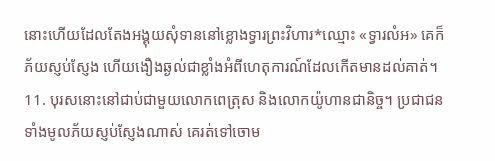នោះហើយដែលតែងអង្គុយសុំទាននៅខ្លោងទ្វារព្រះវិហារ*ឈ្មោះ «ទ្វារលំអ» គេក៏ភ័យស្ញប់ស្ញែង ហើយងឿងឆ្ងល់ជាខ្លាំងអំពីហេតុការណ៍ដែលកើតមានដល់គាត់។
11. បុរសនោះនៅជាប់ជាមួយលោកពេត្រុស និងលោកយ៉ូហានជានិច្ច។ ប្រជាជនទាំងមូលភ័យស្ញប់ស្ញែងណាស់ គេរត់ទៅចោម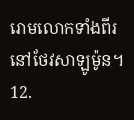រោមលោកទាំងពីរនៅថែវសាឡូម៉ូន។
12.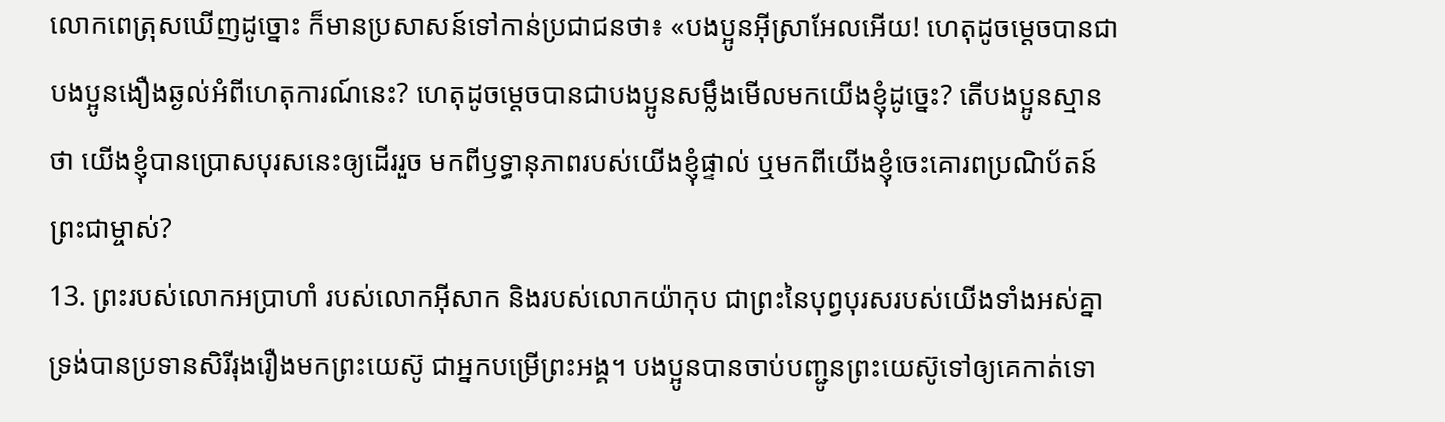លោកពេត្រុសឃើញដូច្នោះ ក៏មានប្រសាសន៍ទៅកាន់ប្រជាជនថា៖ «បងប្អូនអ៊ីស្រាអែលអើយ! ហេតុដូចម្ដេចបានជាបងប្អូនងឿងឆ្ងល់អំពីហេតុការណ៍នេះ? ហេតុដូចម្ដេចបានជាបងប្អូនសម្លឹងមើលមកយើងខ្ញុំដូច្នេះ? តើបងប្អូនស្មានថា យើងខ្ញុំបានប្រោសបុរសនេះឲ្យដើររួច មកពីឫទ្ធានុភាពរបស់យើងខ្ញុំផ្ទាល់ ឬមកពីយើងខ្ញុំចេះគោរពប្រណិប័តន៍ព្រះជាម្ចាស់?
13. ព្រះរបស់លោកអប្រាហាំ របស់លោកអ៊ីសាក និងរបស់លោកយ៉ាកុប ជាព្រះនៃបុព្វបុរសរបស់យើងទាំងអស់គ្នា ទ្រង់បានប្រទានសិរីរុងរឿងមកព្រះយេស៊ូ ជាអ្នកបម្រើព្រះអង្គ។ បងប្អូនបានចាប់បញ្ជូនព្រះយេស៊ូទៅឲ្យគេកាត់ទោ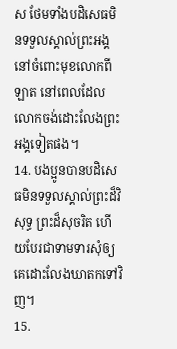ស ថែមទាំងបដិសេធមិនទទួលស្គាល់ព្រះអង្គ នៅចំពោះមុខលោកពីឡាត នៅពេលដែលលោកចង់ដោះលែងព្រះអង្គទៀតផង។
14. បងប្អូនបានបដិសេធមិនទទួលស្គាល់ព្រះដ៏វិសុទ្ធ ព្រះដ៏សុចរិត ហើយបែរជាទាមទារសុំឲ្យគេដោះលែងឃាតកទៅវិញ។
15.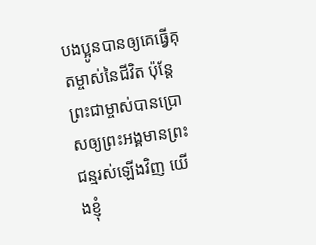បងប្អូនបានឲ្យគេធ្វើគុតម្ចាស់នៃជីវិត ប៉ុន្តែ ព្រះជាម្ចាស់បានប្រោសឲ្យព្រះអង្គមានព្រះជន្មរស់ឡើងវិញ យើងខ្ញុំ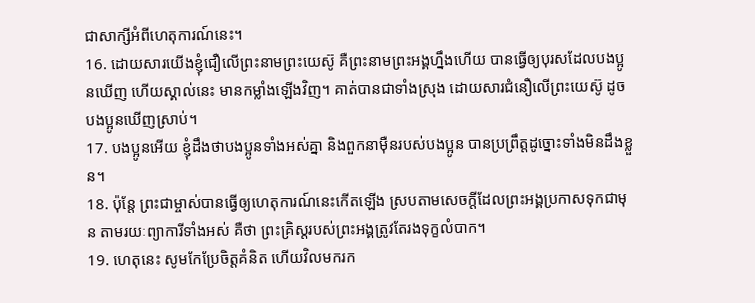ជាសាក្សីអំពីហេតុការណ៍នេះ។
16. ដោយសារយើងខ្ញុំជឿលើព្រះនាមព្រះយេស៊ូ គឺព្រះនាមព្រះអង្គហ្នឹងហើយ បានធ្វើឲ្យបុរសដែលបងប្អូនឃើញ ហើយស្គាល់នេះ មានកម្លាំងឡើងវិញ។ គាត់បានជាទាំងស្រុង ដោយសារជំនឿលើព្រះយេស៊ូ ដូចបងប្អូនឃើញស្រាប់។
17. បងប្អូនអើយ ខ្ញុំដឹងថាបងប្អូនទាំងអស់គ្នា និងពួកនាម៉ឺនរបស់បងប្អូន បានប្រព្រឹត្តដូច្នោះទាំងមិនដឹងខ្លួន។
18. ប៉ុន្តែ ព្រះជាម្ចាស់បានធ្វើឲ្យហេតុការណ៍នេះកើតឡើង ស្របតាមសេចក្ដីដែលព្រះអង្គប្រកាសទុកជាមុន តាមរយៈព្យាការីទាំងអស់ គឺថា ព្រះគ្រិស្ដរបស់ព្រះអង្គត្រូវតែរងទុក្ខលំបាក។
19. ហេតុនេះ សូមកែប្រែចិត្តគំនិត ហើយវិលមករក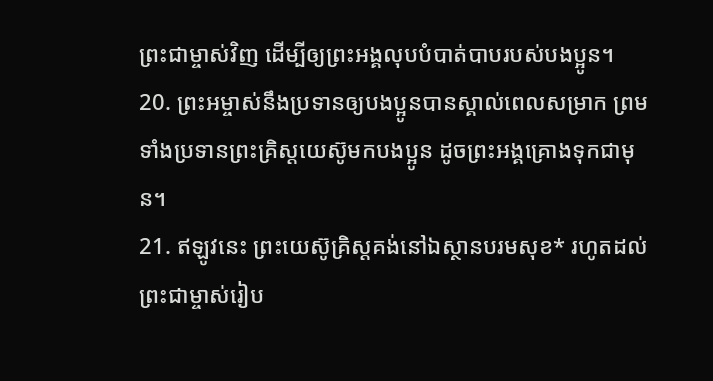ព្រះជាម្ចាស់វិញ ដើម្បីឲ្យព្រះអង្គលុបបំបាត់បាបរបស់បងប្អូន។
20. ព្រះអម្ចាស់នឹងប្រទានឲ្យបងប្អូនបានស្គាល់ពេលសម្រាក ព្រមទាំងប្រទានព្រះគ្រិស្ដយេស៊ូមកបងប្អូន ដូចព្រះអង្គគ្រោងទុកជាមុន។
21. ឥឡូវនេះ ព្រះយេស៊ូគ្រិស្ដគង់នៅឯស្ថានបរមសុខ* រហូតដល់ព្រះជាម្ចាស់រៀប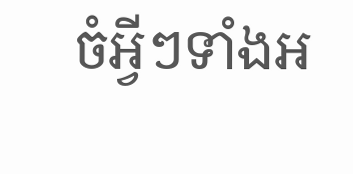ចំអ្វីៗទាំងអ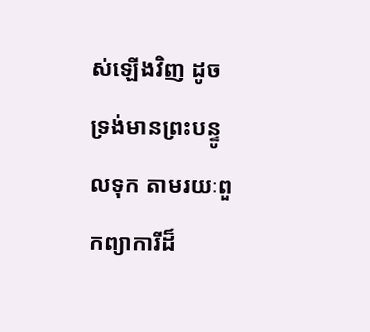ស់ឡើងវិញ ដូចទ្រង់មានព្រះបន្ទូលទុក តាមរយៈពួកព្យាការីដ៏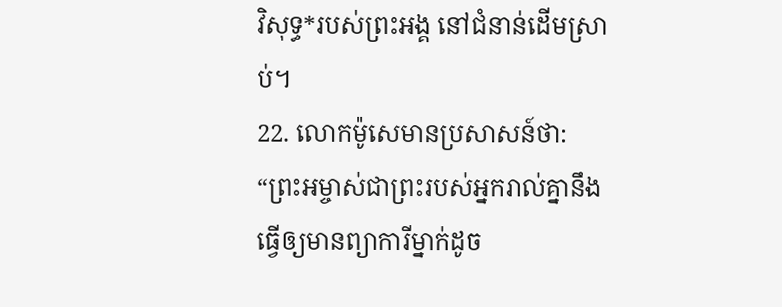វិសុទ្ធ*របស់ព្រះអង្គ នៅជំនាន់ដើមស្រាប់។
22. លោកម៉ូសេមានប្រសាសន៍ថា: “ព្រះអម្ចាស់ជាព្រះរបស់អ្នករាល់គ្នានឹងធ្វើឲ្យមានព្យាការីម្នាក់ដូច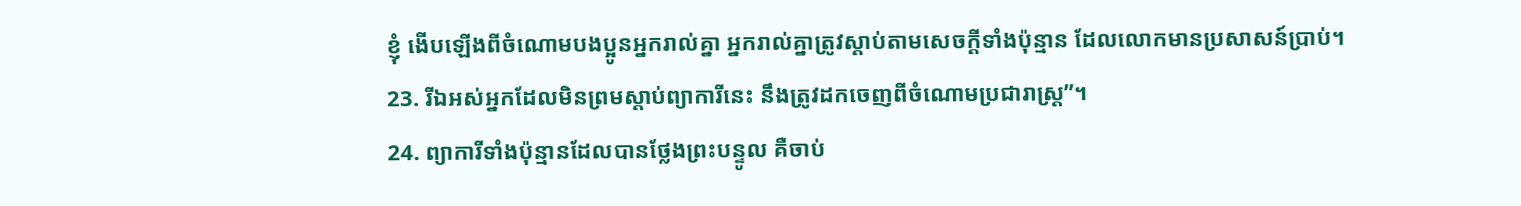ខ្ញុំ ងើបឡើងពីចំណោមបងប្អូនអ្នករាល់គ្នា អ្នករាល់គ្នាត្រូវស្ដាប់តាមសេចក្ដីទាំងប៉ុន្មាន ដែលលោកមានប្រសាសន៍ប្រាប់។
23. រីឯអស់អ្នកដែលមិនព្រមស្ដាប់ព្យាការីនេះ នឹងត្រូវដកចេញពីចំណោមប្រជារាស្ដ្រ”។
24. ព្យាការីទាំងប៉ុន្មានដែលបានថ្លែងព្រះបន្ទូល គឺចាប់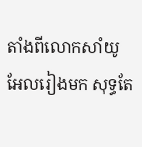តាំងពីលោកសាំយូអែលរៀងមក សុទ្ធតែ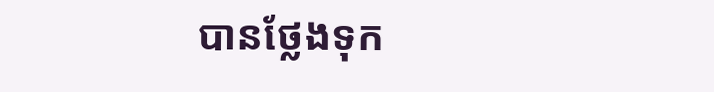បានថ្លែងទុក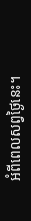អំពីពេលសព្វថ្ងៃនេះ។